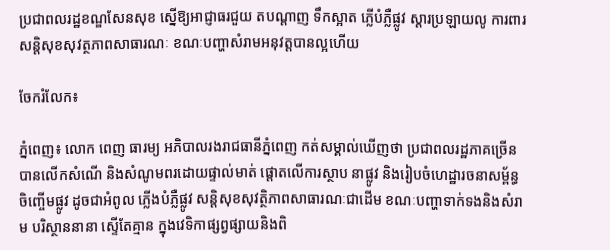ប្រជាពលរដ្ឋខណ្ឌសែនសុខ ស្នើឱ្យអាជ្ញាធរជួយ តបណ្ដាញ ទឹកស្អាត ភ្លើបំភ្លឺផ្លូវ ស្ដារប្រឡាយលូ ការពារសន្ដិសុខសុវត្ថភាពសាធារណៈ ខណៈបញ្ហាសំរាមអនុវត្ដបានល្អហើយ

ចែករំលែក៖

ភ្នំពេញ៖ លោក ពេញ ធារម្យ អភិបាលរងរាជធានីភ្នំពេញ កត់សម្គាល់ឃើញថា ប្រជាពលរដ្ឋភាគច្រើន បានលើកសំណើ និងសំណូមពរដោយផ្ទាល់មាត់ ផ្តោតលើការស្ថាប នាផ្លូវ និងរៀបចំហេដ្ឋារចនាសម្ព័ន្ធចិញ្ចើមផ្លូវ ដូចជាអំពូល ភ្លើងបំភ្លឺផ្លូវ សន្ដិសុខសុវត្ថិភាពសាធារណៈជាដើម ខណៈបញ្ហាទាក់ទងនិងសំរាម បរិស្ថាននានា ស្ទើតែគ្មាន ក្នុងវេទិកាផ្សព្វផ្សាយនិងពិ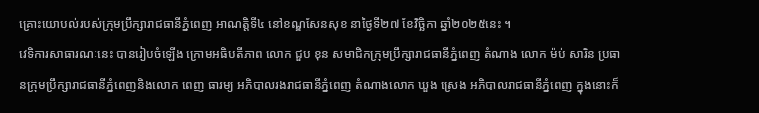គ្រោះយោបល់របស់ក្រុមប្រឹក្សារាជធានីភ្នំពេញ អាណត្តិទី៤ នៅខណ្ឌសែនសុខ នាថ្ងៃទី២៧ ខែវិច្ឆិកា ឆ្នាំ២០២៥នេះ ។
វេទិការសាធារណៈនេះ បានរៀបចំឡើង ក្រោមអធិបតីភាព លោក ជួប ខុន សមាជិកក្រុមប្រឹក្សារាជធានីភ្នំពេញ តំណាង លោក ម៉ប់ សារិន ប្រធានក្រុមប្រឹក្សារាជធានីភ្នំពេញនិងលោក ពេញ ធារម្យ អភិបាលរងរាជធានីភ្នំពេញ តំណាងលោក ឃួង ស្រេង អភិបាលរាជធានីភ្នំពេញ ក្នុងនោះក៏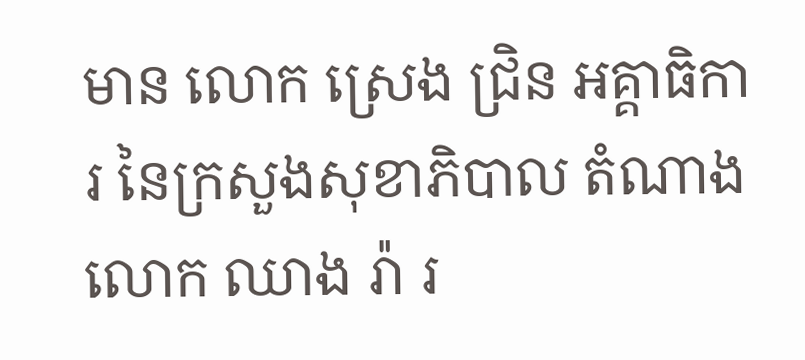មាន លោក ស្រេង ជ្រិន អគ្គាធិការ នៃក្រសួងសុខាភិបាល តំណាង លោក ឈាង រ៉ា រ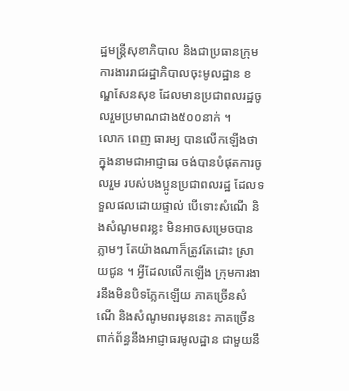ដ្ឋមន្ត្រីសុខាភិបាល និងជាប្រធានក្រុមការងាររាជរដ្ឋាភិបាលចុះមូលដ្ឋាន ខណ្ឌសែនសុខ ដែលមានប្រជាពលរដ្ឋចូលរួមប្រមាណជាង៥០០នាក់ ។
លោក ពេញ ធារម្យ បានលើកឡើងថា ក្នុងនាមជាអាជ្ញាធរ ចង់បានបំផុតការចូលរួម របស់បងប្អូនប្រជាពលរដ្ឋ ដែលទទួលផលដោយផ្ទាល់ បើទោះសំណើ និងសំណូមពរខ្លះ មិនអាចសម្រេចបានភ្លាមៗ តែយ៉ាងណាក៏ត្រូវតែដោះ ស្រាយជូន ។ អ្វីដែលលើកឡើង ក្រុមការងារនឹងមិនបិទភ្លែកឡើយ ភាគច្រើនសំណើ និងសំណូមពរមុននេះ ភាគច្រើន ពាក់ព័ន្ធនឹងអាជ្ញាធរមូលដ្ឋាន ជាមួយនឹ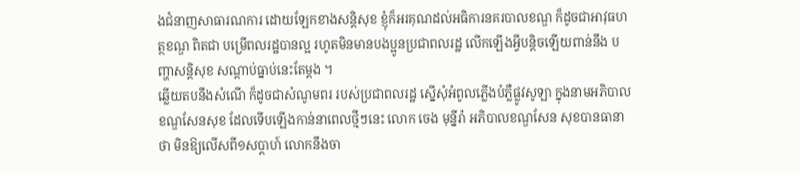ងជំនាញសាធារណការ ដោយឡែកខាងសន្តិសុខ ខ្ញុំក៏អរគុណដល់អធិការនគរបាលខណ្ឌ ក៏ដូចជាអាវុធហត្ថខណ្ឌ ពិតជា បម្រើពលរដ្ឋបានល្អ រហូតមិនមានបងប្អូនប្រជាពលរដ្ឋ លើកឡើងអ្វីបន្តិចឡើយពាន់នឹង បញ្ហាសន្តិសុខ សណ្តាប់ធ្នាប់នេះតែម្តង ។
ឆ្លើយតបនឹងសំណើ ក៏ដូចជាសំណូមពរ របស់ប្រជាពលរដ្ឋ ស្នើសុំអំពូលភ្លើងបំភ្លឺផ្លូវសូឡា ក្នុងនាមអភិបាលខណ្ឌសែនសុខ ដែលទើបឡើងកាន់នាពេលថ្មីៗនេះ លោក ចេង មុន្នីរ៉ា អភិបាលខណ្ឌសែន សុខបានធានាថា មិនឱ្យលើសពី១សប្តាហ៍ លោកនឹងចា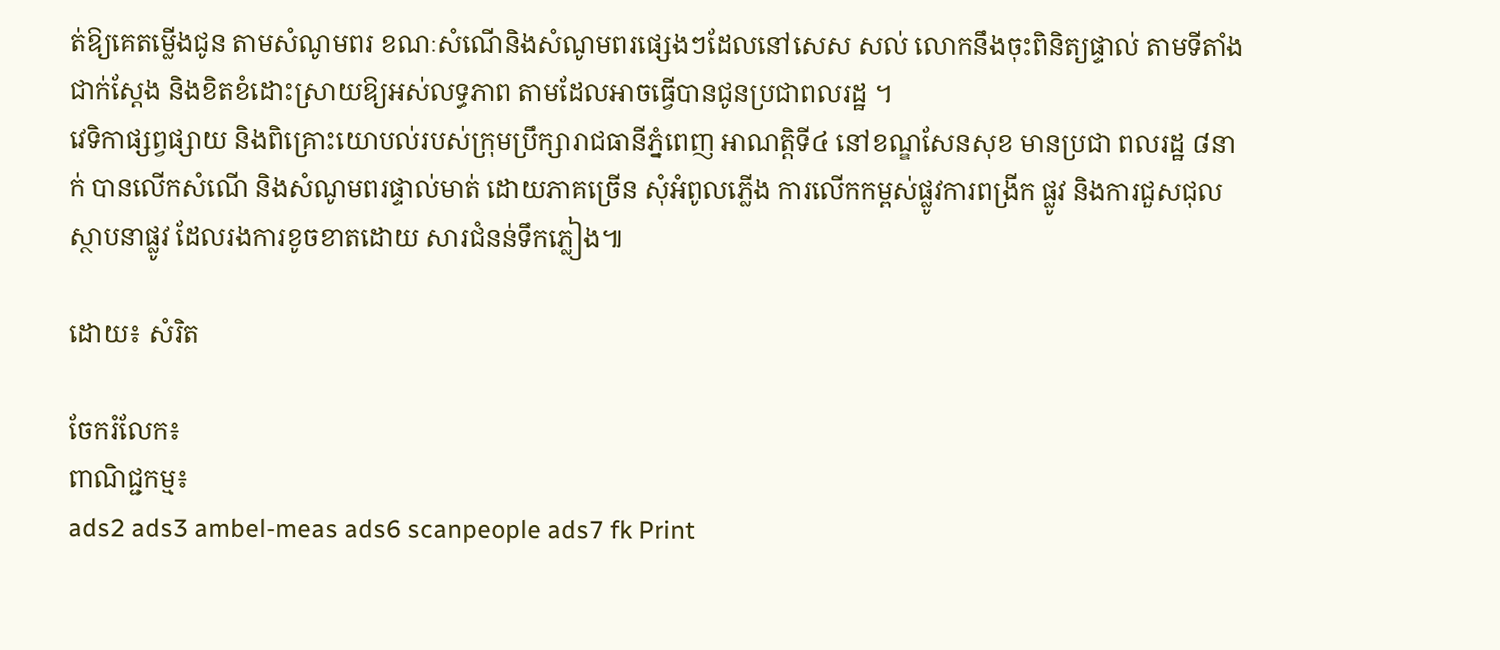ត់ឱ្យគេតម្លើងជូន តាមសំណូមពរ ខណៈសំណើនិងសំណូមពរផ្សេងៗដែលនៅសេស សល់ លោកនឹងចុះពិនិត្យផ្ទាល់ តាមទីតាំងជាក់ស្តែង និងខិតខំដោះស្រាយឱ្យអស់លទ្ធភាព តាមដែលអាចធ្វើបានជូនប្រជាពលរដ្ឋ ។
វេទិកាផ្សព្វផ្សាយ និងពិគ្រោះយោបល់របស់ក្រុមប្រឹក្សារាជធានីភ្នំពេញ អាណត្តិទី៤ នៅខណ្ឌសែនសុខ មានប្រជា ពលរដ្ឋ ៨នាក់ បានលើកសំណើ និងសំណូមពរផ្ទាល់មាត់ ដោយភាគច្រើន សុំអំពូលភ្លើង ការលើកកម្ពស់ផ្លូវការពង្រីក ផ្លូវ និងការជួសជុលស្ថាបនាផ្លូវ ដែលរងការខូចខាតដោយ សារជំនន់ទឹកភ្លៀង៕

ដោយ៖ សំរិត

ចែករំលែក៖
ពាណិជ្ជកម្ម៖
ads2 ads3 ambel-meas ads6 scanpeople ads7 fk Print